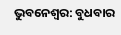ଭୁବନେଶ୍ବର: ବୁଧବାର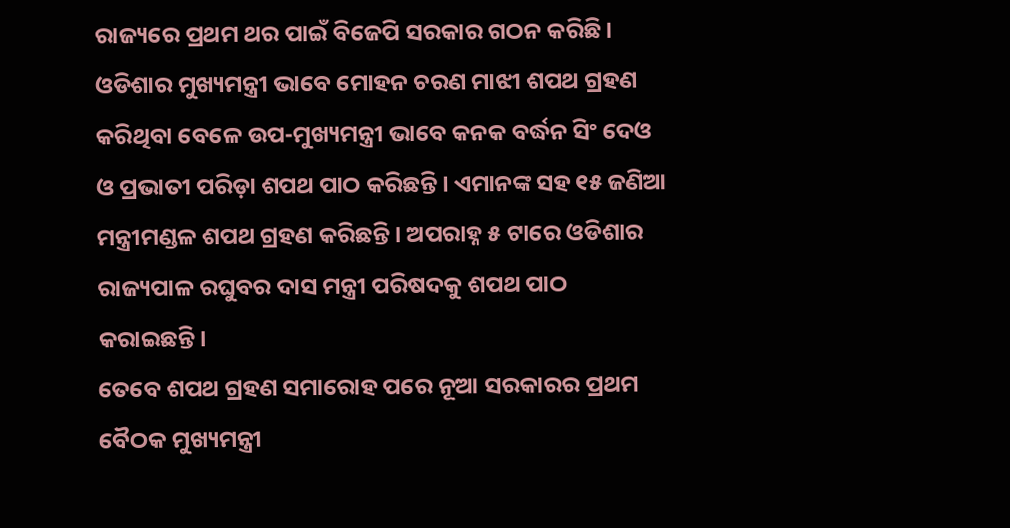ରାଜ୍ୟରେ ପ୍ରଥମ ଥର ପାଇଁ ବିଜେପି ସରକାର ଗଠନ କରିଛି। ଓଡିଶାର ମୁଖ୍ୟମନ୍ତ୍ରୀ ଭାବେ ମୋହନ ଚରଣ ମାଝୀ ଶପଥ ଗ୍ରହଣ କରିଥିବା ବେଳେ ଉପ-ମୁଖ୍ୟମନ୍ତ୍ରୀ ଭାବେ କନକ ବର୍ଦ୍ଧନ ସିଂ ଦେଓ ଓ ପ୍ରଭାତୀ ପରିଡ଼ା ଶପଥ ପାଠ କରିଛନ୍ତି। ଏମାନଙ୍କ ସହ ୧୫ ଜଣିଆ ମନ୍ତ୍ରୀମଣ୍ଡଳ ଶପଥ ଗ୍ରହଣ କରିଛନ୍ତି। ଅପରାହ୍ନ ୫ ଟାରେ ଓଡିଶାର ରାଜ୍ୟପାଳ ରଘୁବର ଦାସ ମନ୍ତ୍ରୀ ପରିଷଦକୁ ଶପଥ ପାଠ କରାଇଛନ୍ତି।
ତେବେ ଶପଥ ଗ୍ରହଣ ସମାରୋହ ପରେ ନୂଆ ସରକାରର ପ୍ରଥମ ବୈଠକ ମୁଖ୍ୟମନ୍ତ୍ରୀ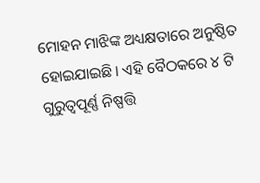ମୋହନ ମାଝିଙ୍କ ଅଧ୍ୟକ୍ଷତାରେ ଅନୁଷ୍ଠିତ ହୋଇଯାଇଛି। ଏହି ବୈଠକରେ ୪ ଟି ଗୁରୁତ୍ୱପୂର୍ଣ୍ଣ ନିଷ୍ପତ୍ତି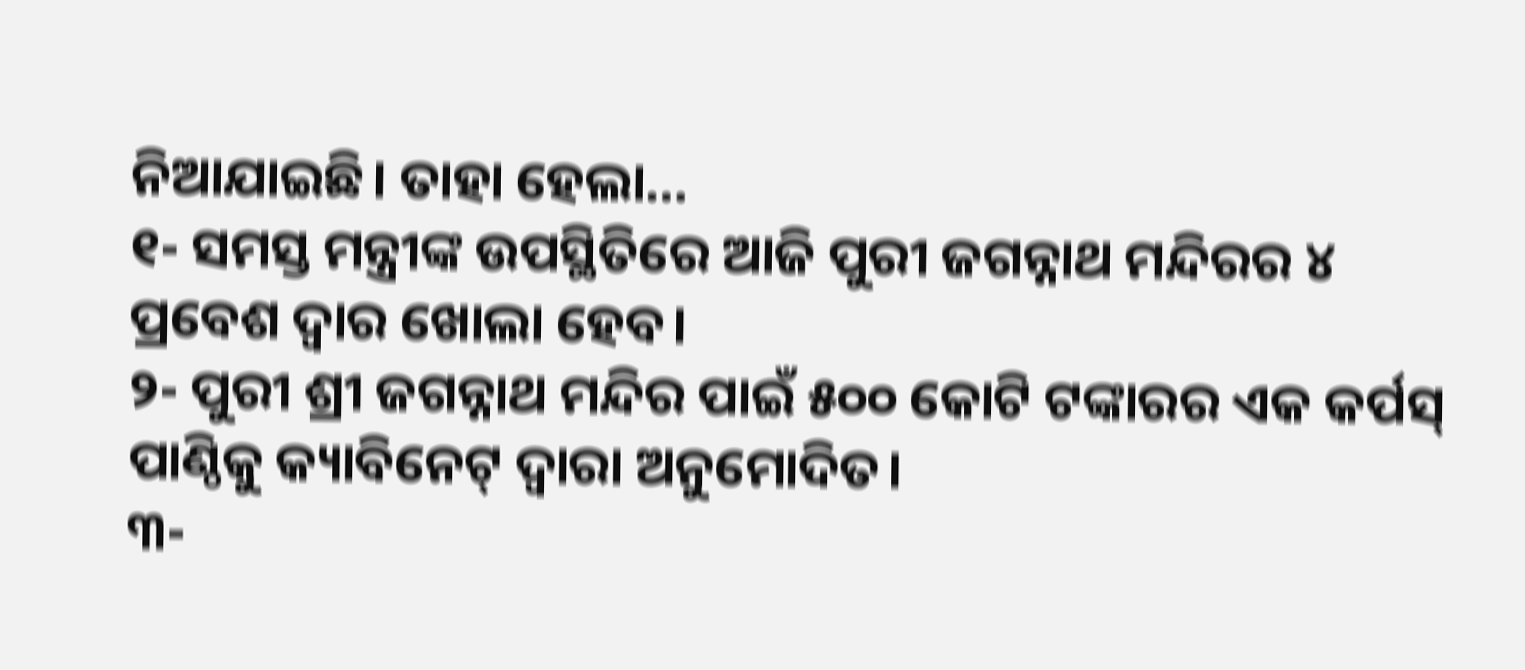ନିଆଯାଇଛି। ତାହା ହେଲା…
୧- ସମସ୍ତ ମନ୍ତ୍ରୀଙ୍କ ଉପସ୍ଥିତିରେ ଆଜି ପୁରୀ ଜଗନ୍ନାଥ ମନ୍ଦିରର ୪ ପ୍ରବେଶ ଦ୍ୱାର ଖୋଲା ହେବ।
୨- ପୁରୀ ଶ୍ରୀ ଜଗନ୍ନାଥ ମନ୍ଦିର ପାଇଁ ୫୦୦ କୋଟି ଟଙ୍କାରର ଏକ କର୍ପସ୍ ପାଣ୍ଠିକୁ କ୍ୟାବିନେଟ୍ ଦ୍ୱାରା ଅନୁମୋଦିତ।
୩-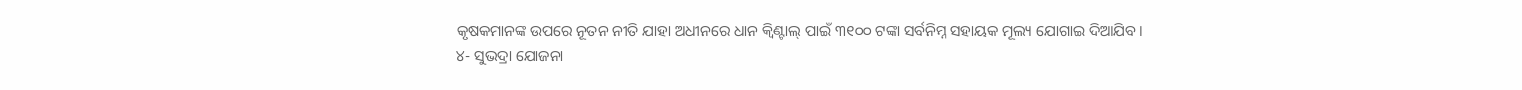କୃଷକମାନଙ୍କ ଉପରେ ନୂତନ ନୀତି ଯାହା ଅଧୀନରେ ଧାନ କ୍ୱିଣ୍ଟାଲ୍ ପାଇଁ ୩୧୦୦ ଟଙ୍କା ସର୍ବନିମ୍ନ ସହାୟକ ମୂଲ୍ୟ ଯୋଗାଇ ଦିଆଯିବ।
୪- ସୁଭଦ୍ରା ଯୋଜନା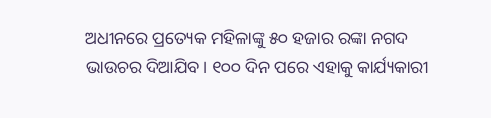ଅଧୀନରେ ପ୍ରତ୍ୟେକ ମହିଳାଙ୍କୁ ୫୦ ହଜାର ରଙ୍କା ନଗଦ ଭାଉଚର ଦିଆଯିବ। ୧୦୦ ଦିନ ପରେ ଏହାକୁ କାର୍ଯ୍ୟକାରୀ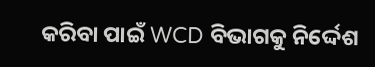କରିବା ପାଇଁ WCD ବିଭାଗକୁ ନିର୍ଦ୍ଦେଶ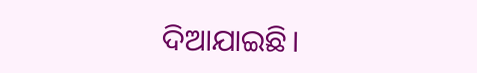ଦିଆଯାଇଛି।